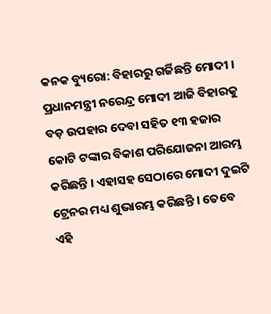କନକ ବ୍ୟୁରୋ: ବିହାରରୁ ଗର୍ଜିଛନ୍ତି ମୋଦୀ । ପ୍ରଧାନମନ୍ତ୍ରୀ ନରେନ୍ଦ୍ର ମୋଦୀ ଆଜି ବିହାରକୁ ବଡ଼ ଉପହାର ଦେବା ସହିତ ୧୩ ହଜାର କୋଟି ଟଙ୍କାର ବିକାଶ ପରିଯୋଜନା ଆରମ୍ଭ କରିଛନ୍ତି । ଏହାସହ ସେଠାରେ ମୋଦୀ ଦୁଇଟି ଟ୍ରେନର ମଧ୍ୟ ଶୁଭାରମ୍ଭ କରିଛନ୍ତି । ତେବେ ଏହି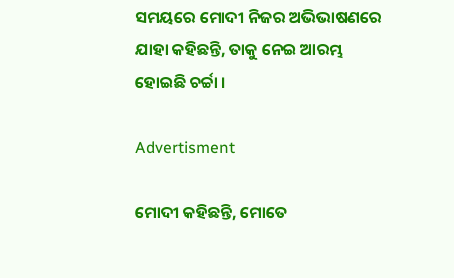ସମୟରେ ମୋଦୀ ନିଜର ଅଭିଭାଷଣରେ ଯାହା କହିଛନ୍ତି, ତାକୁ ନେଇ ଆରମ୍ଭ ହୋଇଛି ଚର୍ଚ୍ଚା ।

Advertisment

ମୋଦୀ କହିଛନ୍ତି, ମୋତେ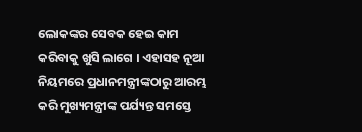ଲୋକଙ୍କର ସେବକ ହେଇ କାମ କରିବାକୁ ଖୁସି ଲାଗେ । ଏହାସହ ନୂଆ ନିୟମରେ ପ୍ରଧାନମନ୍ତ୍ରୀଙ୍କଠାରୁ ଆରମ୍ଭ କରି ମୁଖ୍ୟମନ୍ତ୍ରୀଙ୍କ ପର୍ଯ୍ୟନ୍ତ ସମସ୍ତେ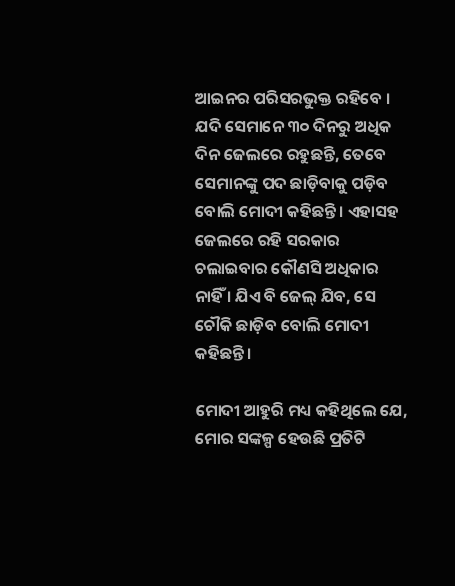ଆଇନର ପରିସରଭୁକ୍ତ ରହିବେ । ଯଦି ସେମାନେ ୩୦ ଦିନରୁ ଅଧିକ ଦିନ ଜେଲରେ ରହୁଛନ୍ତି, ତେବେ ସେମାନଙ୍କୁ ପଦ ଛାଡ଼ିବାକୁ ପଡ଼ିବ ବୋଲି ମୋଦୀ କହିଛନ୍ତି । ଏହାସହ ଜେଲରେ ରହି ସରକାର ଚଲାଇବାର କୌଣସି ଅଧିକାର ନାହିଁ । ଯିଏ ବି ଜେଲ୍ ଯିବ, ସେ ଚୌକି ଛାଡ଼ିବ ବୋଲି ମୋଦୀ କହିଛନ୍ତି ।

ମୋଦୀ ଆହୁରି ମଧ୍ୟ କହିଥିଲେ ଯେ, ମୋର ସଙ୍କଳ୍ପ ହେଉଛି ପ୍ରତିଟି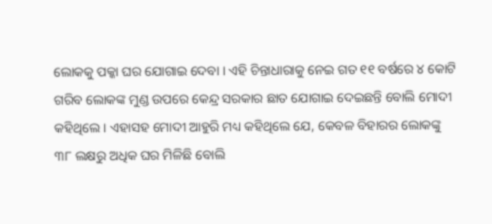ଲୋକକୁ ପକ୍କା ଘର ଯୋଗାଇ ଦେବା । ଏହି ଚିନ୍ତାଧାରାକୁ ନେଇ ଗତ ୧୧ ବର୍ଷରେ ୪ କୋଟି ଗରିବ ଲୋକଙ୍କ ମୁଣ୍ଡ ଉପରେ କେନ୍ଦ୍ର ସରକାର ଛାତ ଯୋଗାଇ ଦେଇଛନ୍ତି ବୋଲି ମୋଦୀ କହିଥିଲେ । ଏହାସହ ମୋଦୀ ଆହୁରି ମଧ୍ୟ କହିଥିଲେ ଯେ, କେବଳ ବିହାରର ଲୋକଙ୍କୁ  ୩୮ ଲକ୍ଷରୁ ଅଧିକ ଘର ମିଳିଛି ବୋଲି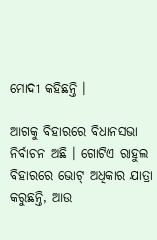ମୋଦୀ କହିଛନ୍ତି ।

ଆଗକୁ ବିହାରରେ ବିଧାନସଭା ନିର୍ବାଚନ ଅଛି । ଗୋଟିଏ ରାହୁଲ ବିହାରରେ ଭୋଟ୍ ଅଧିକାର ଯାତ୍ରା କରୁଛନ୍ତି, ଆଉ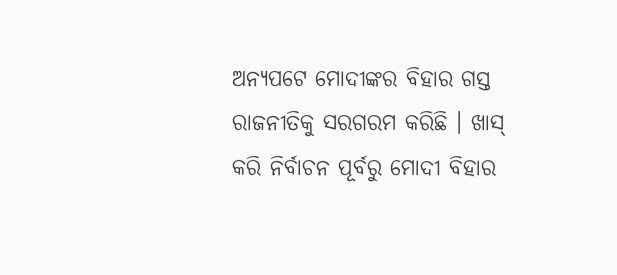ଅନ୍ୟପଟେ ମୋଦୀଙ୍କର ବିହାର ଗସ୍ତ ରାଜନୀତିକୁ ସରଗରମ କରିଛି । ଖାସ୍ କରି ନିର୍ବାଚନ ପୂର୍ବରୁ ମୋଦୀ ବିହାର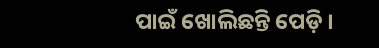ପାଇଁ ଖୋଲିଛନ୍ତି ପେଡ଼ି ।